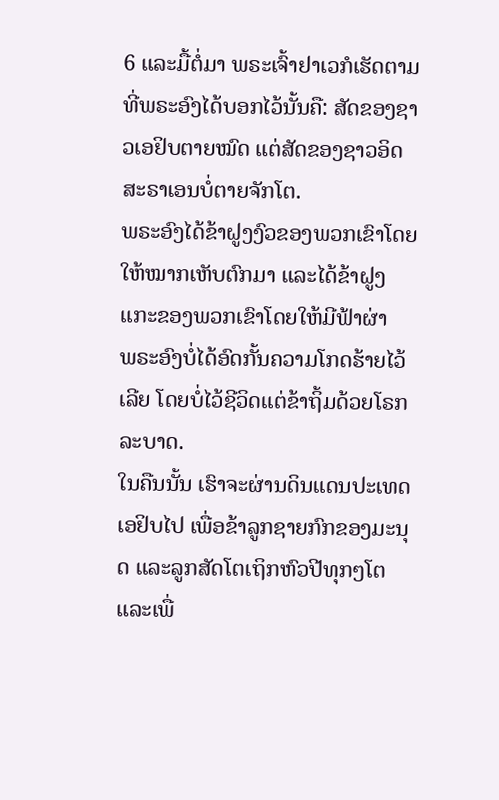6 ແລະມື້ຕໍ່ມາ ພຣະເຈົ້າຢາເວກໍເຮັດຕາມທີ່ພຣະອົງໄດ້ບອກໄວ້ນັ້ນຄື: ສັດຂອງຊາວເອຢິບຕາຍໝົດ ແຕ່ສັດຂອງຊາວອິດສະຣາເອນບໍ່ຕາຍຈັກໂຕ.
ພຣະອົງໄດ້ຂ້າຝູງງົວຂອງພວກເຂົາໂດຍໃຫ້ໝາກເຫັບຕົກມາ ແລະໄດ້ຂ້າຝູງແກະຂອງພວກເຂົາໂດຍໃຫ້ມີຟ້າຜ່າ
ພຣະອົງບໍ່ໄດ້ອົດກັ້ນຄວາມໂກດຮ້າຍໄວ້ເລີຍ ໂດຍບໍ່ໄວ້ຊີວິດແຕ່ຂ້າຖິ້ມດ້ວຍໂຣກລະບາດ.
ໃນຄືນນັ້ນ ເຮົາຈະຜ່ານດິນແດນປະເທດເອຢິບໄປ ເພື່ອຂ້າລູກຊາຍກົກຂອງມະນຸດ ແລະລູກສັດໂຕເຖິກຫົວປີທຸກໆໂຕ ແລະເພື່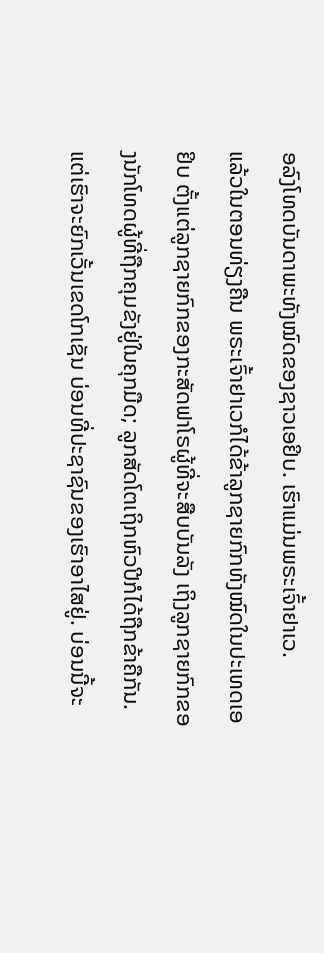ອລົງໂທດບັນດາພະທັງໝົດຂອງຊາວເອຢິບ. ເຮົາແມ່ນພຣະເຈົ້າຢາເວ.
ແລ້ວໃນຕອນທ່ຽງຄືນ ພຣະເຈົ້າຢາເວກໍໄດ້ຂ້າລູກຊາຍກົກທັງໝົດໃນປະເທດເອຢິບ ຕັ້ງແຕ່ລູກຊາຍກົກຂອງກະສັດຟາໂຣຜູ້ທີ່ຈະສືບບັນລັງ ເຖິງລູກຊາຍກົກຂອງນັກໂທດຜູ້ທີ່ຖືກຄຸມຂັງຢູ່ໃນຄຸກມືດ; ລູກສັດໂຕເຖິກຫົວປີກໍໄດ້ຖືກຂ້າຄືກັນ.
ແຕ່ເຮົາຈະຍົກເວັ້ນເຂດໂກເຊັນ ບ່ອນທີ່ປະຊາຊົນຂອງເຮົາອາໄສຢູ່. ບ່ອນນີ້ຈະ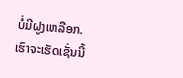ບໍ່ມີຝູງເຫລືອກ. ເຮົາຈະເຮັດເຊັ່ນນີ້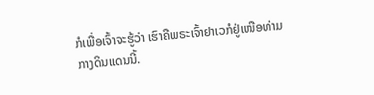ກໍເພື່ອເຈົ້າຈະຮູ້ວ່າ ເຮົາຄືພຣະເຈົ້າຢາເວກໍຢູ່ເໜືອທ່າມກາງດິນແດນນີ້.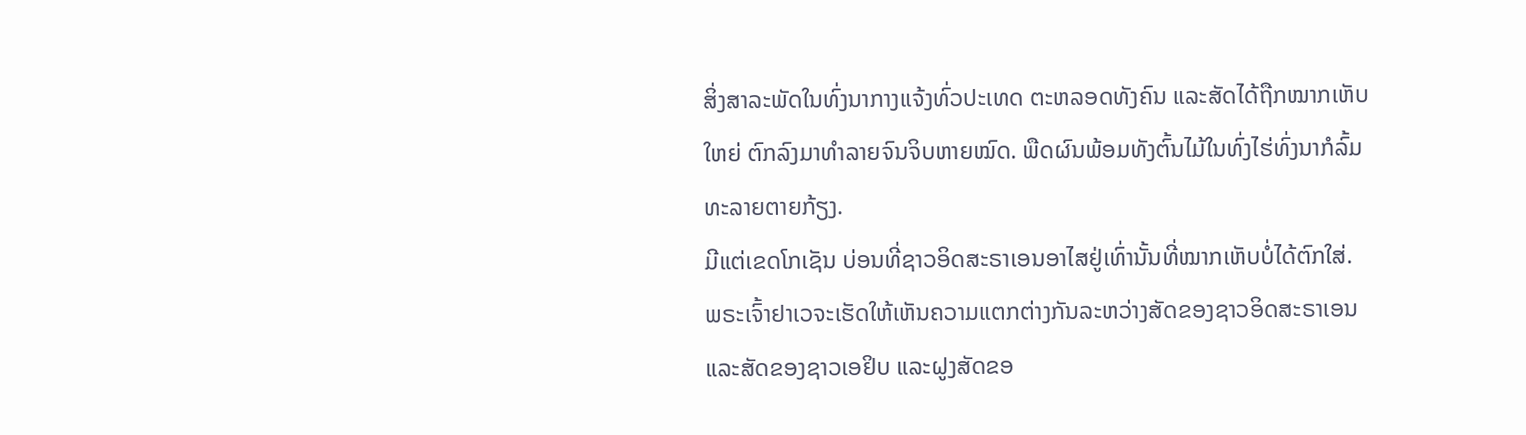ສິ່ງສາລະພັດໃນທົ່ງນາກາງແຈ້ງທົ່ວປະເທດ ຕະຫລອດທັງຄົນ ແລະສັດໄດ້ຖືກໝາກເຫັບໃຫຍ່ ຕົກລົງມາທຳລາຍຈົນຈິບຫາຍໝົດ. ພືດຜົນພ້ອມທັງຕົ້ນໄມ້ໃນທົ່ງໄຮ່ທົ່ງນາກໍລົ້ມທະລາຍຕາຍກ້ຽງ.
ມີແຕ່ເຂດໂກເຊັນ ບ່ອນທີ່ຊາວອິດສະຣາເອນອາໄສຢູ່ເທົ່ານັ້ນທີ່ໝາກເຫັບບໍ່ໄດ້ຕົກໃສ່.
ພຣະເຈົ້າຢາເວຈະເຮັດໃຫ້ເຫັນຄວາມແຕກຕ່າງກັນລະຫວ່າງສັດຂອງຊາວອິດສະຣາເອນ ແລະສັດຂອງຊາວເອຢິບ ແລະຝູງສັດຂອ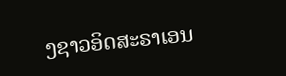ງຊາວອິດສະຣາເອນ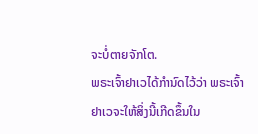ຈະບໍ່ຕາຍຈັກໂຕ.
ພຣະເຈົ້າຢາເວໄດ້ກຳນົດໄວ້ວ່າ ພຣະເຈົ້າຢາເວຈະໃຫ້ສິ່ງນີ້ເກີດຂຶ້ນໃນ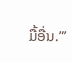ມື້ອື່ນ.”’